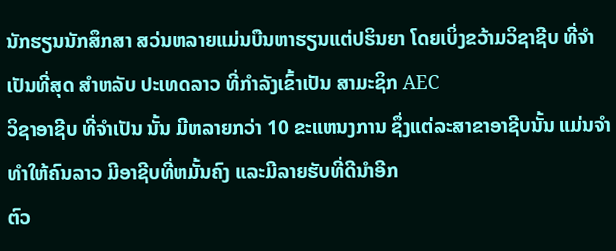ນັກຮຽນນັກສຶກສາ ສວ່ນຫລາຍແມ່ນບືນຫາຮຽນແຕ່ປຮິນຍາ ໂດຍເບິ່ງຂວ້າມວິຊາຊີບ ທີ່ຈຳເປັນທີ່ສຸດ ສຳຫລັບ ປະເທດລາວ ທີ່ກຳລັງເຂົ້າເປັນ ສາມະຊິກ AEC
ວິຊາອາຊີບ ທີ່ຈຳເປັນ ນັ້ນ ມີຫລາຍກວ່າ 10 ຂະແຫນງການ ຊຶ່ງແຕ່ລະສາຂາອາຊີບນັ້ນ ແມ່ນຈຳທຳໃຫ້ຄົນລາວ ມີອາຊີບທີ່ຫມັ້ນຄົງ ແລະມີລາຍຮັບທີ່ດີນຳອີກ
ຕົວ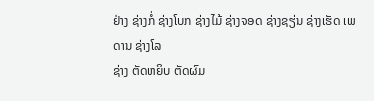ຢ່າງ ຊ່າງກໍ່ ຊ່າງໂບກ ຊ່າງໄມ້ ຊ່າງຈອດ ຊ່າງຊຽ່ນ ຊ່າງເຮັດ ເພດານ ຊ່າງໂລ
ຊ່າງ ຕັດຫຍິບ ຕັດຜົມ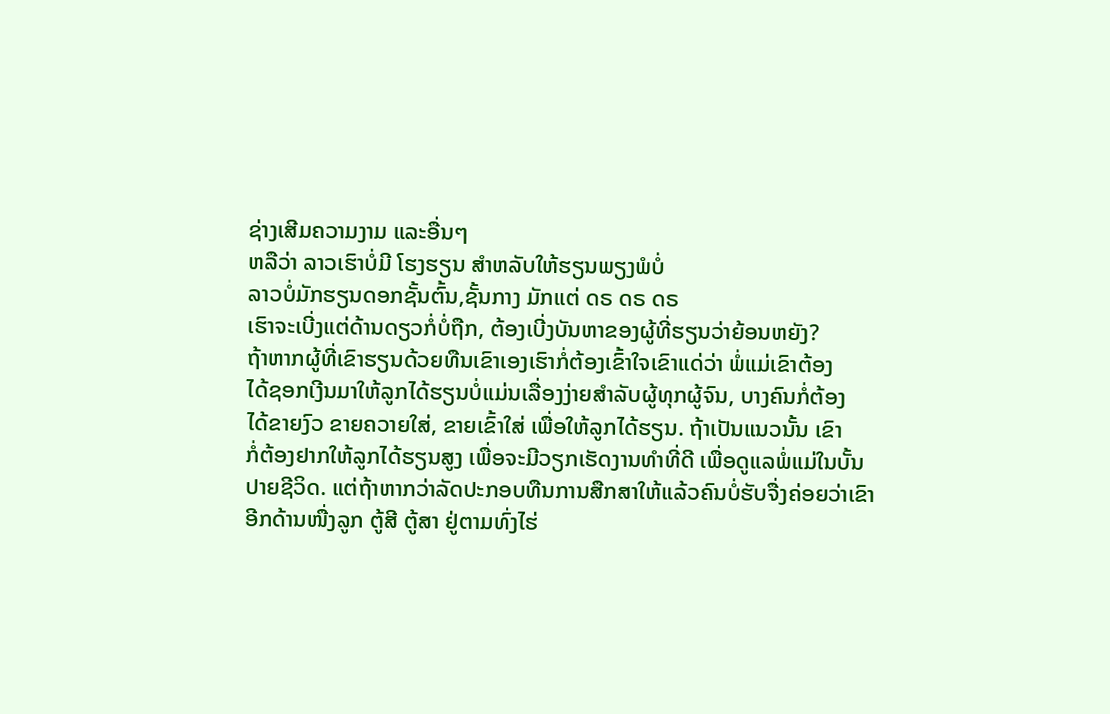ຊ່າງເສີມຄວາມງາມ ແລະອື່ນໆ
ຫລືວ່າ ລາວເຮົາບໍ່ມີ ໂຮງຮຽນ ສຳຫລັບໃຫ້ຮຽນພຽງພໍບໍ່
ລາວບໍ່ມັກຮຽນດອກຊັ້ນຕົ້ນ,ຊັ້ນກາງ ມັກແຕ່ ດຣ ດຣ ດຣ
ເຮົາຈະເບີ່ງແຕ່ດ້ານດຽວກໍ່ບໍ່ຖືກ, ຕ້ອງເບີ່ງບັນຫາຂອງຜູ້ທີ່ຮຽນວ່າຍ້ອນຫຍັງ?
ຖ້າຫາກຜູ້ທີ່ເຂົາຮຽນດ້ວຍທືນເຂົາເອງເຮົາກໍ່ຕ້ອງເຂົ້າໃຈເຂົາແດ່ວ່າ ພໍ່ແມ່ເຂົາຕ້ອງ
ໄດ້ຊອກເງີນມາໃຫ້ລູກໄດ້ຮຽນບໍ່ແມ່ນເລື່ອງງ່າຍສຳລັບຜູ້ທຸກຜູ້ຈົນ, ບາງຄົນກໍ່ຕ້ອງ
ໄດ້ຂາຍງົວ ຂາຍຄວາຍໃສ່, ຂາຍເຂົ້າໃສ່ ເພື່ອໃຫ້ລູກໄດ້ຮຽນ. ຖ້າເປັນແນວນັ້ນ ເຂົາ
ກໍ່ຕ້ອງຢາກໃຫ້ລູກໄດ້ຮຽນສູງ ເພື່ອຈະມີວຽກເຮັດງານທຳທີ່ດີ ເພື່ອດູແລພໍ່ແມ່ໃນບັ້ນ
ປາຍຊີວິດ. ແຕ່ຖ້າຫາກວ່າລັດປະກອບທືນການສືກສາໃຫ້ແລ້ວຄົນບໍ່ຮັບຈື່ງຄ່ອຍວ່າເຂົາ
ອີກດ້ານໜື່ງລູກ ຕູ້ສີ ຕູ້ສາ ຢູ່ຕາມທົ່ງໄຮ່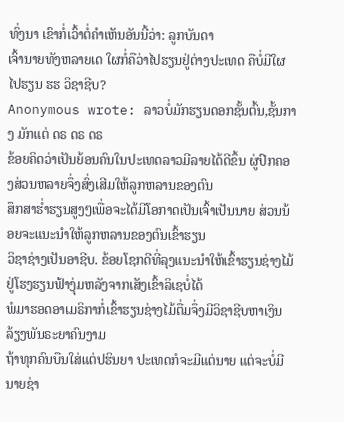ທົ່ງນາ ເຂົາກໍ່ເວົ້າຕໍ່ຄຳເຫັນອັນນີ້ວ່າ: ລູກບັນດາ
ເຈົ້ານາຍທັງຫລາຍເດ ໃຜກໍ່ຄືວ່າໄປຮຽນຢູ່ຕ່າງປະເທດ ຄືບໍ່ມີໃຜໄປຮຽນ ຮຮ ວິຊາຊີບ?
Anonymous wrote: ລາວບໍ່ມັກຮຽນດອກຊັ້ນຕົ້ນ,ຊັ້ນກາງ ມັກແຕ່ ດຣ ດຣ ດຣ
ຂ້ອຍຄິດວ່າເປັນຍ້ອນຄົນໃນປະເທດລາວມີລາຍໄດ້ດີຂຶ້ນ ຜູ່ປົກຄອງສ່ວນຫລາຍຈຶ່ງສົ່ງເສີມໃຫ້ລູກຫລານຂອງຕົນ
ສຶກສາຮໍ່າຮຽນສູງໆເພື່ອຈະໄດ້ມີໂອກາດເປັນເຈົ້າເປັນນາຍ ສ່ວນນ້ອຍຈະແນະນໍາໃຫ້ລູກຫລານຂອງຕົນເຂົ້າຮຽນ
ວິຊາຊ່າງເປັນອາຊີບ. ຂ້ອຍໂຊກດີທີ່ລຸງແນະນໍາໃຫ້ເຂົ້າຮຽນຊ່າງໄມ້ຢູ່ໂຮງຮຽນຟ້າງຸ່ມຫລັງຈາກເສັງເຂົ້າລິເຊບໍ່ໄດ້
ພໍມາຮອດອາເມຣິກາກໍ່ເຂົ້າຮຽນຊ່າງໄມ້ຕື່ມຈຶ່ງມີວິຊາຊີບຫາເງິນລ້ຽງພັນຣະຍາຄົນງາມ
ຖ້າທຸກຄົນບືນໃສ່ແຕ່ປຮິນຍາ ປະເທດກໍຈະມີແຕ່ນາຍ ແຕ່ຈະບໍ່ມີນາຍຊ່າ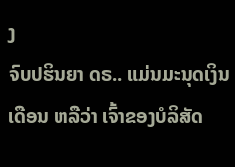ງ
ຈົບປຮິນຍາ ດຣ.. ແມ່ນມະນຸດເງິນເດືອນ ຫລືວ່າ ເຈົ້າຂອງບໍລິສັດ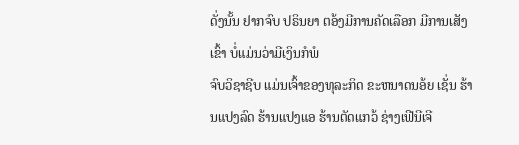ດັ່ງນັ້ນ ຢາກຈົບ ປຣິນຍາ ຕອ້ງມີການຄັດເລືອກ ມີການເສັງເຂົ້າ ບໍ່ແມ່ນວ່າມີເງິນກໍພໍ
ຈົບວິຊາຊີບ ແມ່ນເຈົ້າຂອງທຸລະກິດ ຂະຫນາດນອ້ຍ ເຊັ່ນ ຮ້ານແປງລົດ ຮ້ານແປງແອ ຮ້ານຕັດແກວ້ ຊ່າງເຟີນີເຈີ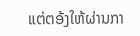ແຕ່ຕອ້ງໃຫ້ຜ່ານກາ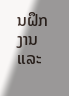ນຝຶກງານ ແລະ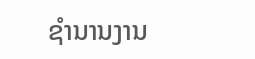ຊຳນານງານ